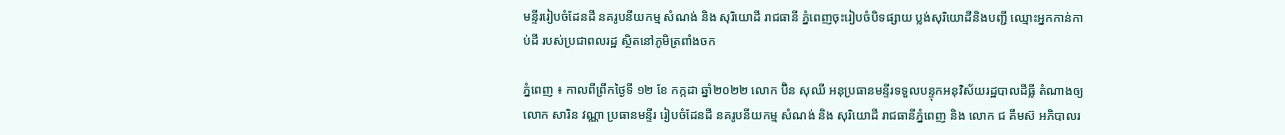មន្ទីររៀបចំដែនដី នគរូបនីយកម្ម សំណង់ និង សុរិយោដី រាជធានី ភ្នំពេញចុះរៀបចំបិទផ្សាយ ប្លង់សុរិយោដីនិងបញ្ជី ឈ្មោះអ្នកកាន់កាប់ដី របស់ប្រជាពលរដ្ឋ ស្ថិតនៅភូមិត្រពាំងចក

ភ្នំពេញ ៖ កាលពីព្រឹកថ្ងៃទី ១២ ខែ កក្កដា ឆ្នាំ២០២២ លោក ប៊ិន សុឈី អនុប្រធានមន្ទីរទទួលបន្ទុកអនុវិស័យរដ្ឋបាលដីធ្លី តំណាងឲ្យលោក សារិន វណ្ណា ប្រធានមន្ទីរ រៀបចំដែនដី នគរូបនីយកម្ម សំណង់ និង សុរិយោដី រាជធានីភ្នំពេញ និង លោក ជ គឹមស៊ អភិបាលរ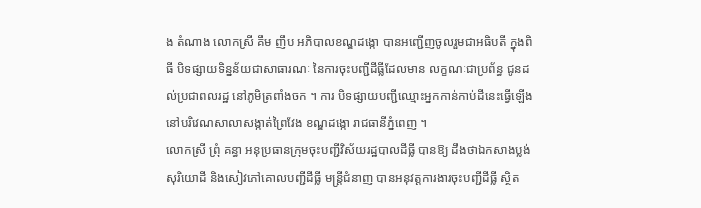ង តំណាង លោកស្រី គឹម ញឹប អភិបាលខណ្ឌដង្កោ បានអញ្ជើញចូលរួមជាអធិបតី ក្នុងពិធី បិទផ្សាយទិន្នន័យជាសាធារណៈ នៃការចុះបញ្ជីដីធ្លីដែលមាន លក្ខណៈជាប្រព័ន្ធ ជូនដល់ប្រជាពលរដ្ឋ នៅភូមិត្រពាំងចក ។ ការ បិទផ្សាយបញ្ជីឈ្មោះអ្នកកាន់កាប់ដីនេះធ្វើឡើងនៅបរិវេណសាលាសង្កាត់ព្រៃវែង ខណ្ឌដង្កោ រាជធានីភ្នំពេញ ។
លោកស្រី ព្រុំ គន្ធា អនុប្រធានក្រុមចុះបញ្ជីវិស័យរដ្ឋបាលដីធ្លី បានឱ្យ ដឹងថាឯកសាងប្លង់សុរិយោដី និងសៀវភៅគោលបញ្ជីដីធ្លី មន្ត្រីជំនាញ បានអនុវត្តការងារចុះបញ្ជីដីធ្លី ស្ថិត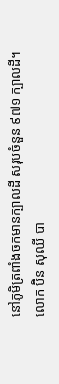នៅភូមិត្រពាំងចកមានក្បាលដី សរុបចំនួន ៩៧១ ក្បាលដី។
លោក ប៊ិន សុឈី បា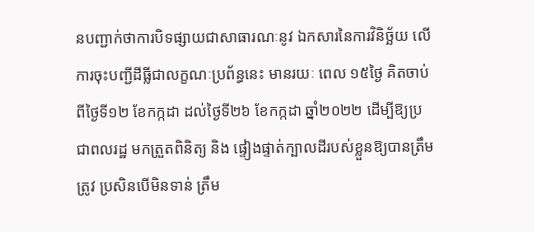នបញ្ជាក់ថាការបិទផ្សាយជាសាធារណៈនូវ ឯកសារនៃការវិនិច្ឆ័យ លើការចុះបញ្ជីដីធ្លីជាលក្ខណៈប្រព័ន្ធនេះ មានរយៈ ពេល ១៥ថ្ងៃ គិតចាប់ពីថ្ងៃទី១២ ខែកក្កដា ដល់ថ្ងៃទី២៦ ខែកក្កដា ឆ្នាំ២០២២ ដើម្បីឱ្យប្រជាពលរដ្ឋ មកត្រួតពិនិត្យ និង ផ្ទៀងផ្ទាត់ក្បាលដីរបស់ខ្លួនឱ្យបានត្រឹមត្រូវ ប្រសិនបើមិនទាន់ ត្រឹម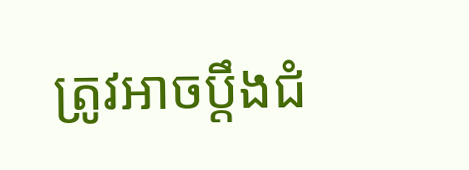ត្រូវអាចប្តឹងជំ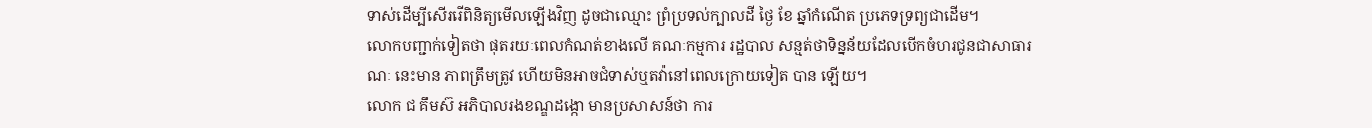ទាស់ដើម្បីសើររើពិនិត្យមើលឡើងវិញ ដូចជាឈ្មោះ ព្រំប្រទល់ក្បាលដី ថ្ងៃ ខែ ឆ្នាំកំណើត ប្រភេទទ្រព្យជាដើម។
លោកបញ្ជាក់ទៀតថា ផុតរយៈពេលកំណត់ខាងលើ គណៈកម្មការ រដ្ឋបាល សន្មត់ថាទិន្នន័យដែលបើកចំហរជូនជាសាធារណៈ នេះមាន ភាពត្រឹមត្រូវ ហើយមិនអាចជំទាស់ឬតវ៉ានៅពេលក្រោយទៀត បាន ឡើយ។
លោក ជ គឹមស៊ អភិបាលរងខណ្ឌដង្កោ មានប្រសាសន៍ថា ការ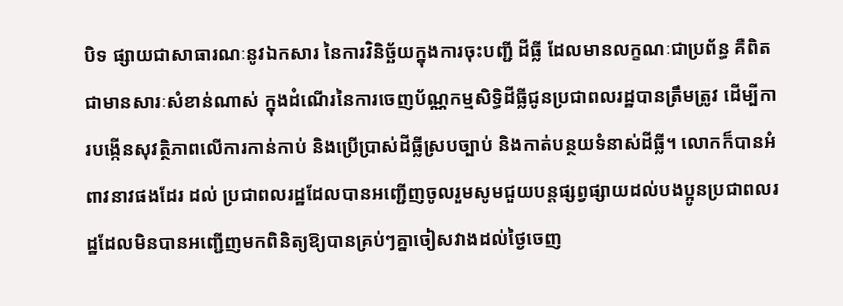បិទ ផ្សាយជាសាធារណៈនូវឯកសារ នៃការវិនិច្ឆ័យក្នុងការចុះបញ្ជី ដីធ្លី ដែលមានលក្ខណៈជាប្រព័ន្ធ គឺពិតជាមានសារៈសំខាន់ណាស់ ក្នុងដំណើរនៃការចេញប័ណ្ណកម្មសិទ្ធិដីធ្លីជូនប្រជាពលរដ្ឋបានត្រឹមត្រូវ ដើម្បីការបង្កើនសុវត្ថិភាពលើការកាន់កាប់ និងប្រើប្រាស់ដីធ្លីស្របច្បាប់ និងកាត់បន្ថយទំនាស់ដីធ្លី។ លោកក៏បានអំពាវនាវផងដែរ ដល់ ប្រជាពលរដ្ឋដែលបានអញ្ជើញចូលរួមសូមជួយបន្តផ្សព្វផ្សាយដល់បងប្អូនប្រជាពលរដ្ឋដែលមិនបានអញ្ជើញមកពិនិត្យឱ្យបានគ្រប់ៗគ្នាចៀសវាងដល់ថ្ងៃចេញ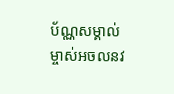ប័ណ្ណសម្គាល់ម្ចាស់អចលនវ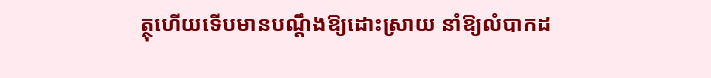ត្ថុហើយទើបមានបណ្តឹងឱ្យដោះស្រាយ នាំឱ្យលំបាកដ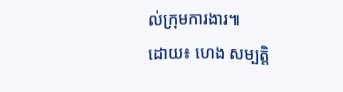ល់ក្រុមការងារ៕
ដោយ៖ ហេង សម្បត្តិ